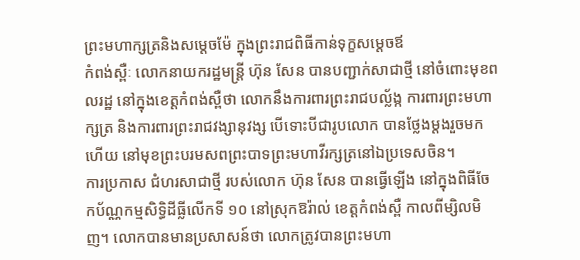ព្រះមហាក្សត្រនិងសម្តេចម៉ែ ក្នុងព្រះរាជពិធីកាន់ទុក្ខសម្តេចឪ
កំពង់ស្ពឺៈ លោកនាយករដ្ឋមន្ត្រី ហ៊ុន សែន បានបញ្ជាក់សាជាថ្មី នៅចំពោះមុខពលរដ្ឋ នៅក្នុងខេត្តកំពង់ស្ពឺថា លោកនឹងការពារព្រះរាជបល្ល័ង្ក ការពារព្រះមហាក្សត្រ និងការពារព្រះរាជវង្សានុវង្ស បើទោះបីជារូបលោក បានថ្លែងម្តងរួចមកហើយ នៅមុខព្រះបរមសពព្រះបាទព្រះមហាវីរក្សត្រនៅឯប្រទេសចិន។
ការប្រកាស ជំហរសាជាថ្មី របស់លោក ហ៊ុន សែន បានធ្វើឡើង នៅក្នុងពិធីចែកប័ណ្ណកម្មសិទ្ធិដីធ្លីលើកទី ១០ នៅស្រុកឱរ៉ាល់ ខេត្តកំពង់ស្ពឺ កាលពីម្សិលមិញ។ លោកបានមានប្រសាសន៍ថា លោកត្រូវបានព្រះមហា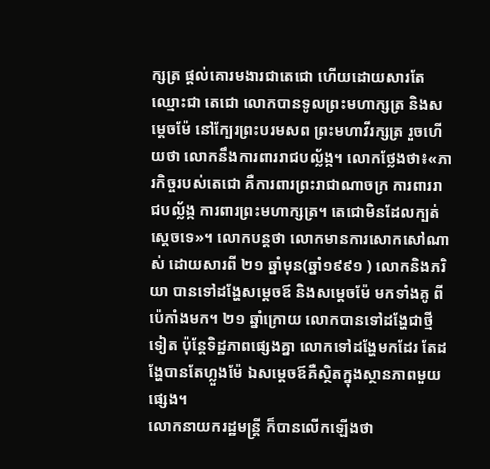ក្សត្រ ផ្តល់គោរមងារជាតេជោ ហើយដោយសារតែឈ្មោះជា តេជោ លោកបានទូលព្រះមហាក្សត្រ និងសម្តេចម៉ែ នៅក្បែរព្រះបរមសព ព្រះមហាវីរក្សត្រ រួចហើយថា លោកនឹងការពាររាជបល័្លង្ក។ លោកថ្លែងថា៖«ភារកិច្ចរបស់តេជោ គឺការពារព្រះរាជាណាចក្រ ការពាររាជបល័្លង្ក ការពារព្រះមហាក្សត្រ។ តេជោមិនដែលក្បត់ស្តេចទេ»។ លោកបន្តថា លោកមានការសោកសៅណាស់ ដោយសារពី ២១ ឆ្នាំមុន(ឆ្នាំ១៩៩១ ) លោកនិងភរិយា បានទៅដង្ហែសម្តេចឪ និងសម្តេចម៉ែ មកទាំងគូ ពីប៉េកាំងមក។ ២១ ឆ្នាំក្រោយ លោកបានទៅដង្ហែជាថ្មីទៀត ប៉ុន្តែទិដ្ឋភាពផ្សេងគ្នា លោកទៅដង្ហែមកដែរ តែដង្ហែបានតែហ្លួងម៉ែ ឯសម្តេចឪគឺស្ថិតក្នុងស្ថានភាពមួយផ្សេង។
លោកនាយករដ្ឋមន្ត្រី ក៏បានលើកឡើងថា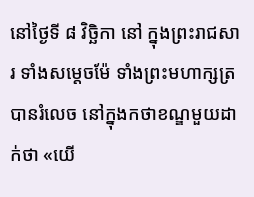នៅថ្ងៃទី ៨ វិច្ឆិកា នៅ ក្នុងព្រះរាជសារ ទាំងសម្តេចម៉ែ ទាំងព្រះមហាក្សត្រ បានរំលេច នៅក្នុងកថាខណ្ឌមួយដាក់ថា «យើ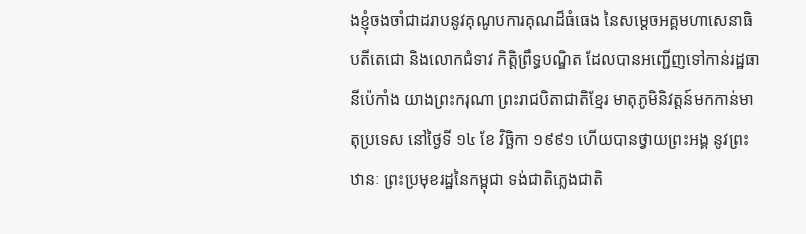ងខ្ញុំចងចាំជាដរាបនូវគុណូបការគុណដ៏ធំធេង នៃសម្តេចអគ្គមហាសេនាធិបតីតេជោ និងលោកជំទាវ កិត្តិព្រឹទ្ធបណ្ឌិត ដែលបានអញ្ជើញទៅកាន់រដ្ឋធានីប៉េកាំង យាងព្រះករុណា ព្រះរាជបិតាជាតិខ្មែរ មាតុភូមិនិវត្តន៍មកកាន់មាតុប្រទេស នៅថ្ងៃទី ១៤ ខែ វិច្ឆិកា ១៩៩១ ហើយបានថ្វាយព្រះអង្គ នូវព្រះឋានៈ ព្រះប្រមុខរដ្ឋនៃកម្ពុជា ទង់ជាតិភ្លេងជាតិ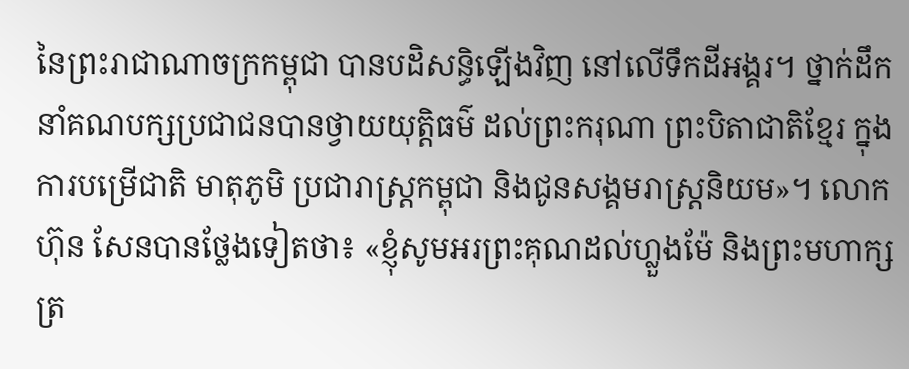នៃព្រះរាជាណាចក្រកម្ពុជា បានបដិសន្ធិឡើងវិញ នៅលើទឹកដីអង្គរ។ ថ្នាក់ដឹកនាំគណបក្សប្រជាជនបានថ្វាយយុត្តិធម៌ ដល់ព្រះករុណា ព្រះបិតាជាតិខ្មែរ ក្នុងការបម្រើជាតិ មាតុភូមិ ប្រជារាស្ត្រកម្ពុជា និងជូនសង្គមរាស្ត្រនិយម»។ លោកហ៊ុន សែនបានថ្លែងទៀតថា៖ «ខ្ញុំសូមអរព្រះគុណដល់ហ្លួងម៉ែ និងព្រះមហាក្សត្រ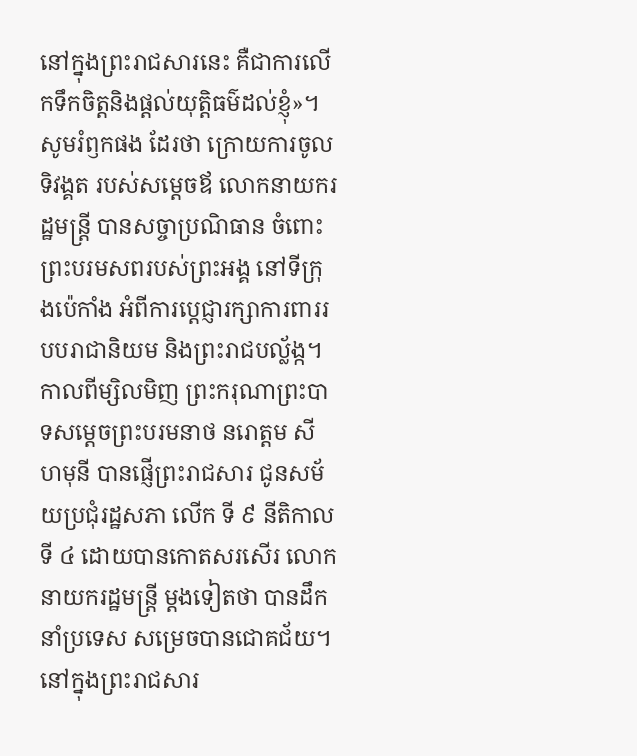នៅក្នុងព្រះរាជសារនេះ គឺជាការលើកទឹកចិត្តនិងផ្តល់យុត្តិធម៌ដល់ខ្ញុំ»។
សូមរំឭកផង ដែរថា ក្រោយការចូលទិវង្គត របស់សម្តេចឪ លោកនាយករដ្ឋមន្ត្រី បានសច្ចាប្រណិធាន ចំពោះព្រះបរមសពរបស់ព្រះអង្គ នៅទីក្រុងប៉េកាំង អំពីការប្តេជ្ញារក្សាការពាររបបរាជានិយម និងព្រះរាជបល្ល័ង្ក។
កាលពីម្សិលមិញ ព្រះករុណាព្រះបាទសម្តេចព្រះបរមនាថ នរោត្តម សីហមុនី បានផ្ញើព្រះរាជសារ ជូនសម័យប្រជុំរដ្ឋសភា លើក ទី ៩ នីតិកាលទី ៤ ដោយបានកោតសរសើរ លោកនាយករដ្ឋមន្ត្រី ម្តងទៀតថា បានដឹកនាំប្រទេស សម្រេចបានជោគជ័យ។ នៅក្នុងព្រះរាជសារ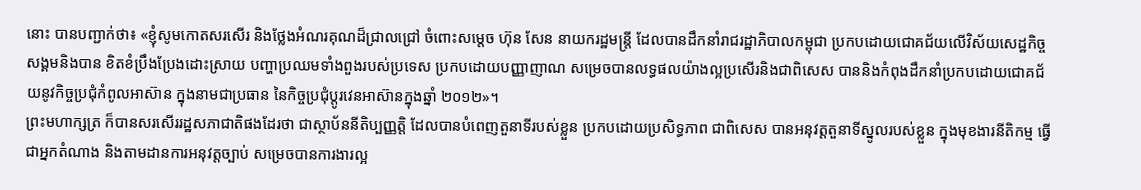នោះ បានបញ្ជាក់ថា៖ «ខ្ញុំសូមកោតសរសើរ និងថ្លែងអំណរគុណដ៏ជ្រាលជ្រៅ ចំពោះសម្តេច ហ៊ុន សែន នាយករដ្ឋមន្ត្រី ដែលបានដឹកនាំរាជរដ្ឋាភិបាលកម្ពុជា ប្រកបដោយជោគជ័យលើវិស័យសេដ្ឋកិច្ចសង្គមនិងបាន ខិតខំប្រឹងប្រែងដោះស្រាយ បញ្ហាប្រឈមទាំងពួងរបស់ប្រទេស ប្រកបដោយបញ្ញាញាណ សម្រេចបានលទ្ធផលយ៉ាងល្អប្រសើរនិងជាពិសេស បាននិងកំពុងដឹកនាំប្រកបដោយជោគជ័យនូវកិច្ចប្រជុំកំពូលអាស៊ាន ក្នុងនាមជាប្រធាន នៃកិច្ចប្រជុំប្តូរវេនអាស៊ានក្នុងឆ្នាំ ២០១២»។
ព្រះមហាក្សត្រ ក៏បានសរសើររដ្ឋសភាជាតិផងដែរថា ជាស្ថាប័ននីតិប្បញ្ញតិ្ត ដែលបានបំពេញតួនាទីរបស់ខ្លួន ប្រកបដោយប្រសិទ្ធភាព ជាពិសេស បានអនុវត្តតួនាទីស្នូលរបស់ខ្លួន ក្នុងមុខងារនីតិកម្ម ធ្វើជាអ្នកតំណាង និងតាមដានការអនុវត្តច្បាប់ សម្រេចបានការងារល្អ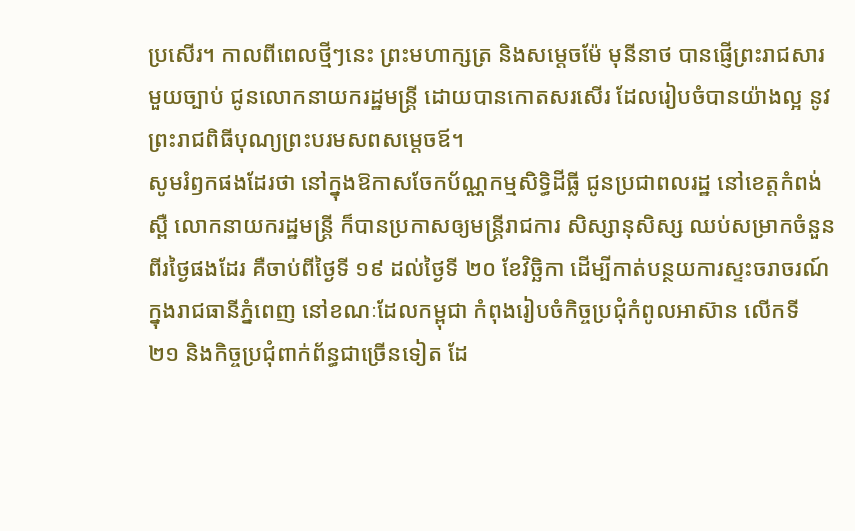ប្រសើរ។ កាលពីពេលថ្មីៗនេះ ព្រះមហាក្សត្រ និងសម្តេចម៉ែ មុនីនាថ បានផ្ញើព្រះរាជសារមួយច្បាប់ ជូនលោកនាយករដ្ឋមន្ត្រី ដោយបានកោតសរសើរ ដែលរៀបចំបានយ៉ាងល្អ នូវព្រះរាជពិធីបុណ្យព្រះបរមសពសម្តេចឪ។
សូមរំឭកផងដែរថា នៅក្នុងឱកាសចែកប័ណ្ណកម្មសិទ្ធិដីធ្លី ជូនប្រជាពលរដ្ឋ នៅខេត្តកំពង់ស្ពឺ លោកនាយករដ្ឋមន្ត្រី ក៏បានប្រកាសឲ្យមន្ត្រីរាជការ សិស្សានុសិស្ស ឈប់សម្រាកចំនួនពីរថ្ងៃផងដែរ គឺចាប់ពីថ្ងៃទី ១៩ ដល់ថ្ងៃទី ២០ ខែវិច្ឆិកា ដើម្បីកាត់បន្ថយការស្ទះចរាចរណ៍ ក្នុងរាជធានីភ្នំពេញ នៅខណៈដែលកម្ពុជា កំពុងរៀបចំកិច្ចប្រជុំកំពូលអាស៊ាន លើកទី ២១ និងកិច្ចប្រជុំពាក់ព័ន្ធជាច្រើនទៀត ដែ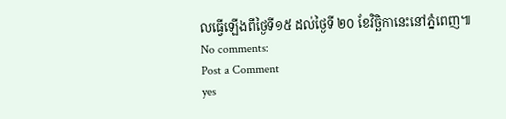លធ្វើឡើងពីថ្ងៃទី១៥ ដល់ថ្ងៃទី ២០ ខែវិច្ឆិកានេះនៅភ្នំពេញ៕
No comments:
Post a Comment
yes